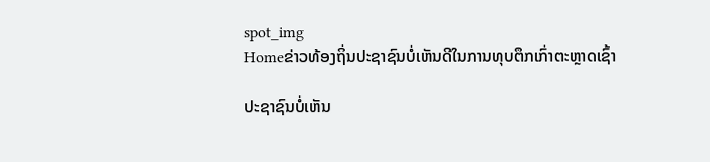spot_img
Homeຂ່າວທ້ອງຖິ່ນປະຊາຊົນບໍ່ເຫັນດີໃນການທຸບຕຶກເກົ່າຕະຫຼາດເຊົ້າ

ປະຊາຊົນບໍ່ເຫັນ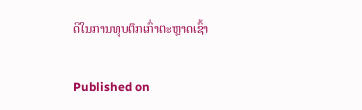ດີໃນການທຸບຕຶກເກົ່າຕະຫຼາດເຊົ້າ

Published on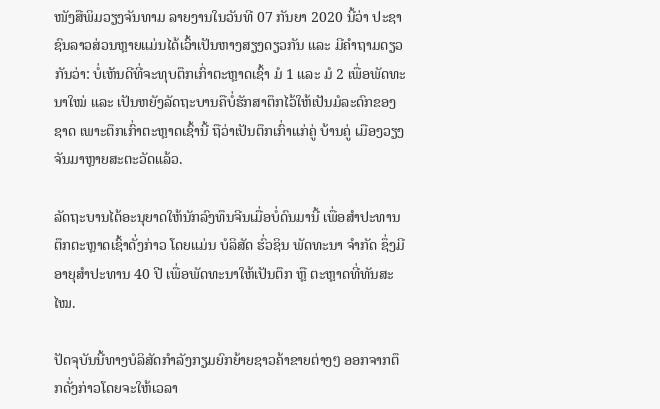ໜັງສືພິມວຽງຈັນທາມ ລາຍງານໃນວັນທີ 07 ກັນຍາ 2020 ນີ້ວ່າ ປະຊາຊົນລາວສ່ວນຫຼາຍແມ່ນໄດ້ເວົ້າເປັນຫາງສຽງດຽວກັນ ແລະ ມີຄໍາຖາມດຽວກັນວ່າ: ບໍ່ເຫັນດີທີ່ຈະທຸບຕຶກເກົ່າຕະຫຼາດເຊົ້າ ມໍ 1 ແລະ ມໍ 2 ເພື່ອພັດທະນາໃໝ່ ແລະ ເປັນຫຍັງລັດຖະບານຄືບໍ່ຮັກສາຕຶກໄວ້ໃຫ້ເປັນມໍລະດົກຂອງຊາດ ເພາະຕຶກເກົ່າຕະຫຼາດເຊົ້ານີ້ ຖືວ່າເປັນຕຶກເກົ່າແກ່ຄູ່ ບ້ານຄູ່ ເມືອງວຽງຈັນມາຫຼາຍສະຕະວັດແລ້ວ.

ລັດຖະບານໄດ້ອະນຸຍາດໃຫ້ນັກລົງທຶນຈີນເມື່ອບໍ່ດົນມານີ້ ເພື່ອສຳປະທານຕຶກຕະຫຼາດເຊົ້າດັ່ງກ່າວ ໂດຍແມ່ນ ບໍລິສັດ ຮົ່ວຊິນ ພັດທະນາ ຈໍາກັດ ຊຶ່ງມີອາຍຸສໍາປະທານ 40 ປີ ເພື່ອພັດທະນາໃຫ້ເປັນຕຶກ ຫຼື ຕະຫຼາດທີ່ທັນສະໄໝ.

ປັດຈຸບັນນີ້ທາງບໍລິສັດກໍາລັງກຽມຍົກຍ້າຍຊາວຄ້າຂາຍຕ່າງໆ ອອກຈາກຕຶກດັ່ງກ່າວໂດຍຈະໃຫ້ເວລາ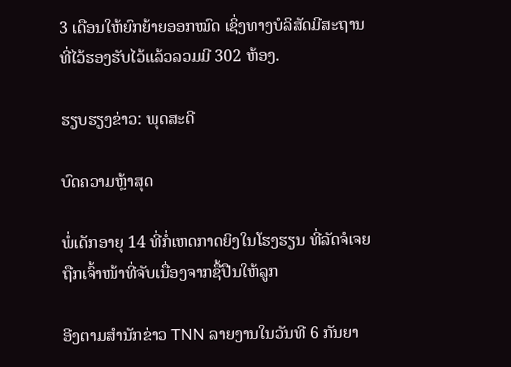3 ເດືອນໃຫ້ຍົກຍ້າຍອອກໝົດ ເຊິ່ງທາງບໍລິສັດມີສະຖານທີ່ໄວ້ຮອງຮັບໄວ້ແລ້ວລວມມີ 302 ຫ້ອງ.

ຮຽບຮຽງຂ່າວ: ພຸດສະດີ

ບົດຄວາມຫຼ້າສຸດ

ພໍ່ເດັກອາຍຸ 14 ທີ່ກໍ່ເຫດກາດຍິງໃນໂຮງຮຽນ ທີ່ລັດຈໍເຈຍຖືກເຈົ້າໜ້າທີ່ຈັບເນື່ອງຈາກຊື້ປືນໃຫ້ລູກ

ອີງຕາມສຳນັກຂ່າວ TNN ລາຍງານໃນວັນທີ 6 ກັນຍາ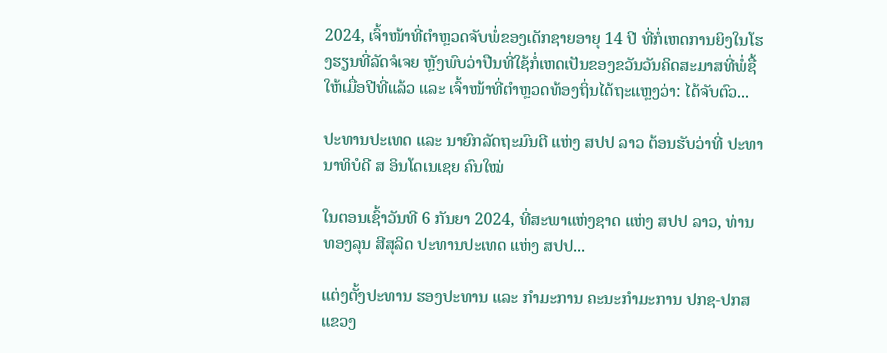2024, ເຈົ້າໜ້າທີ່ຕຳຫຼວດຈັບພໍ່ຂອງເດັກຊາຍອາຍຸ 14 ປີ ທີ່ກໍ່ເຫດການຍິງໃນໂຮງຮຽນທີ່ລັດຈໍເຈຍ ຫຼັງພົບວ່າປືນທີ່ໃຊ້ກໍ່ເຫດເປັນຂອງຂວັນວັນຄິດສະມາສທີ່ພໍ່ຊື້ໃຫ້ເມື່ອປີທີ່ແລ້ວ ແລະ ເຈົ້າໜ້າທີ່ຕຳຫຼວດທ້ອງຖິ່ນໄດ້ຖະແຫຼງວ່າ: ໄດ້ຈັບຕົວ...

ປະທານປະເທດ ແລະ ນາຍົກລັດຖະມົນຕີ ແຫ່ງ ສປປ ລາວ ຕ້ອນຮັບວ່າທີ່ ປະທານາທິບໍດີ ສ ອິນໂດເນເຊຍ ຄົນໃໝ່

ໃນຕອນເຊົ້າວັນທີ 6 ກັນຍາ 2024, ທີ່ສະພາແຫ່ງຊາດ ແຫ່ງ ສປປ ລາວ, ທ່ານ ທອງລຸນ ສີສຸລິດ ປະທານປະເທດ ແຫ່ງ ສປປ...

ແຕ່ງຕັ້ງປະທານ ຮອງປະທານ ແລະ ກຳມະການ ຄະນະກຳມະການ ປກຊ-ປກສ ແຂວງ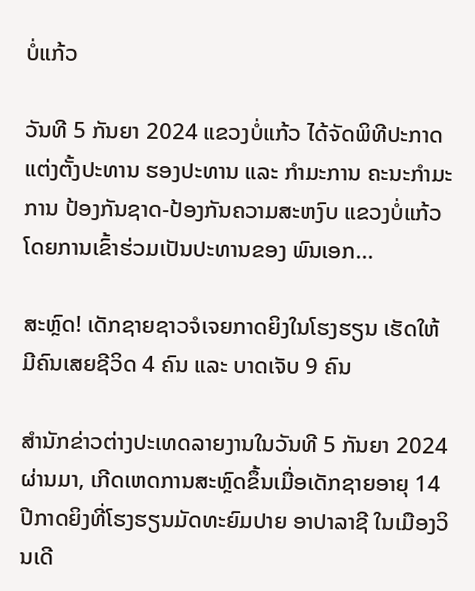ບໍ່ແກ້ວ

ວັນທີ 5 ກັນຍາ 2024 ແຂວງບໍ່ແກ້ວ ໄດ້ຈັດພິທີປະກາດແຕ່ງຕັ້ງປະທານ ຮອງປະທານ ແລະ ກຳມະການ ຄະນະກຳມະການ ປ້ອງກັນຊາດ-ປ້ອງກັນຄວາມສະຫງົບ ແຂວງບໍ່ແກ້ວ ໂດຍການເຂົ້າຮ່ວມເປັນປະທານຂອງ ພົນເອກ...

ສະຫຼົດ! ເດັກຊາຍຊາວຈໍເຈຍກາດຍິງໃນໂຮງຮຽນ ເຮັດໃຫ້ມີຄົນເສຍຊີວິດ 4 ຄົນ ແລະ ບາດເຈັບ 9 ຄົນ

ສຳນັກຂ່າວຕ່າງປະເທດລາຍງານໃນວັນທີ 5 ກັນຍາ 2024 ຜ່ານມາ, ເກີດເຫດການສະຫຼົດຂຶ້ນເມື່ອເດັກຊາຍອາຍຸ 14 ປີກາດຍິງທີ່ໂຮງຮຽນມັດທະຍົມປາຍ ອາປາລາຊີ ໃນເມືອງວິນເດີ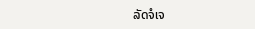ລັດຈໍເຈ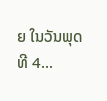ຍ ໃນວັນພຸດ ທີ 4...